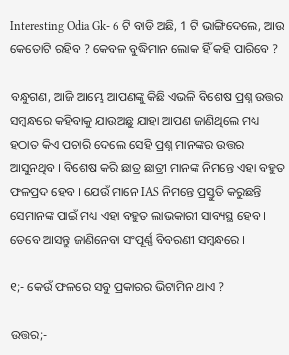Interesting Odia Gk- 6 ଟି ବାଡି ଅଛି, 1 ଟି ଭାଙ୍ଗିଦେଲେ, ଆଉ କେତୋଟି ରହିବ ? କେବଳ ବୁଦ୍ଧିମାନ ଲୋକ ହିଁ କହି ପାରିବେ ?

ବନ୍ଧୁଗଣ, ଆଜି ଆମ୍ଭେ ଆପଣଙ୍କୁ କିଛି ଏଭଳି ବିଶେଷ ପ୍ରଶ୍ନ ଉତ୍ତର ସମ୍ବନ୍ଧରେ କହିବାକୁ ଯାଉଅଛୁ ଯାହା ଆପଣ ଜାଣିଥିଲେ ମଧ୍ୟ ହଠାତ କିଏ ପଚାରି ଦେଲେ ସେହି ପ୍ରଶ୍ନ ମାନଙ୍କର ଉତ୍ତର ଆସୁନଥିବ । ବିଶେଷ କରି ଛାତ୍ର ଛାତ୍ରୀ ମାନଙ୍କ ନିମନ୍ତେ ଏହା ବହୁତ ଫଳପ୍ରଦ ହେବ । ଯେଉଁ ମାନେ IAS ନିମନ୍ତେ ପ୍ରସ୍ତୁତି କରୁଛନ୍ତି ସେମାନଙ୍କ ପାଇଁ ମଧ୍ୟ ଏହା ବହୁତ ଲାଭକାରୀ ସାବ୍ୟସ୍ଥ ହେବ । ତେବେ ଆସନ୍ତୁ ଜାଣିନେବା ସଂପୂର୍ଣ୍ଣ ବିବରଣୀ ସମ୍ବନ୍ଧରେ ।

୧;- କେଉଁ ଫଳରେ ସବୁ ପ୍ରକାରର ଭିଟାମିନ ଥାଏ ?

ଉତ୍ତର;-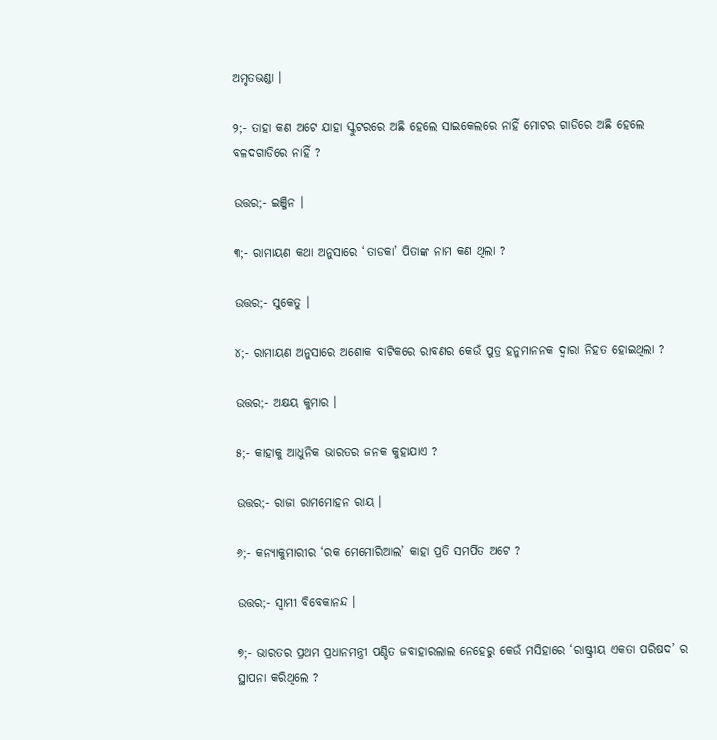ଅମୃତଭଣ୍ଡା ।

୨;- ତାହା କଣ ଅଟେ ଯାହା ସ୍କୁଟରରେ ଅଛି ହେଲେ ସାଇକେଲରେ ନାହିଁ ମୋଟର ଗାଡିରେ ଅଛି ହେଲେ ବଳଦଗାଡିରେ ନାହିଁ ?

ଉତ୍ତର;- ଇଞ୍ଜିନ ।

୩;- ରାମାୟଣ କଥା ଅନୁସାରେ ‘ତାଡକା’ ପିତାଙ୍କ ନାମ କଣ ଥିଲା ?

ଉତ୍ତର;- ସୁକେତୁ ।

୪;- ରାମାୟଣ ଅନୁସାରେ ଅଶୋକ ବାଟିକରେ ରାବଣର କେଉଁ ପୁତ୍ର ହନୁମାନନକ ଦ୍ଵାରା ନିହତ ହୋଇଥିଲା ?

ଉତ୍ତର;- ଅକ୍ଷୟ କୁମାର ।

୫;- କାହାକୁ ଆଧୁନିକ ଭାରତର ଜନକ କୁହାଯାଏ ?

ଉତ୍ତର;- ରାଜା ରାମମୋହନ ରାୟ ।

୬;- କନ୍ୟାକୁମାରୀର ‘ରକ ମେମୋରିଆଲ’ କାହା ପ୍ରତି ସମର୍ପିତ ଅଟେ ?

ଉତ୍ତର;- ସ୍ଵାମୀ ବିବେକାନନ୍ଦ ।

୭;- ଭାରତର ପ୍ରଥମ ପ୍ରଧାନମନ୍ତ୍ରୀ ପଣ୍ଡିତ ଜବାହାରଲାଲ ନେହେରୁ କେଉଁ ମସିହାରେ ‘ରାଷ୍ଟ୍ରୀୟ ଏକତା ପରିଷଦ’ ର ସ୍ଥାପନା କରିଥିଲେ ?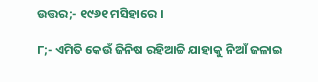ଉତ୍ତର;- ୧୯୬୧ ମସିହାରେ ।

୮;- ଏମିତି କେଉଁ ଜିନିଷ ରହିଆଚ୍ଚି ଯାହାକୁ ନିଆଁ ଜଳାଇ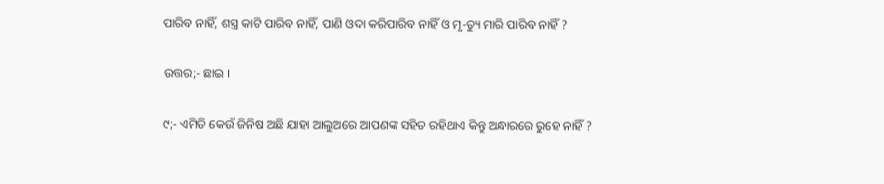ପାରିବ ନାହିଁ, ଶସ୍ତ୍ର କାଟି ପାରିବ ନାହିଁ, ପାଣି ଓଦା କରିପାରିବ ନାହିଁ ଓ ମୃ-ତ୍ୟୁ ମାରି ପାରିବ ନାହିଁ ?

ଉତ୍ତର;- ଛାଇ ।

୯;- ଏମିତି କେଉଁ ଜିନିଷ ଅଛି ଯାହା ଆଲୁଅରେ ଆପଣଙ୍କ ସହିତ ରହିଥାଏ କିନ୍ତୁ ଅନ୍ଧାରରେ ରୁହେ ନାହିଁ ?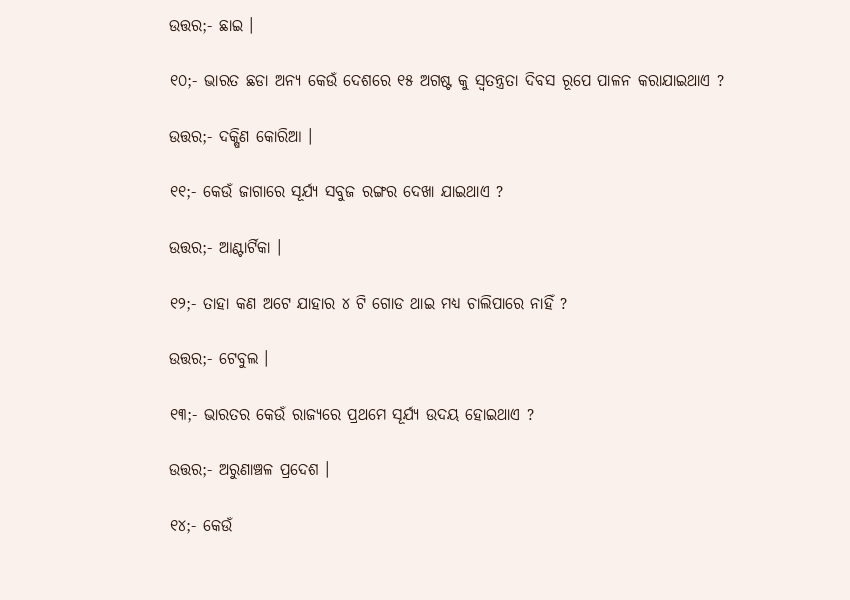ଉତ୍ତର;- ଛାଇ ।

୧୦;- ଭାରତ ଛଡା ଅନ୍ୟ କେଉଁ ଦେଶରେ ୧୫ ଅଗଷ୍ଟ କୁ ସ୍ଵତନ୍ତ୍ରତା ଦିବସ ରୂପେ ପାଳନ କରାଯାଇଥାଏ ?

ଉତ୍ତର;- ଦକ୍ଷିଣ କୋରିଆ ।

୧୧;- କେଉଁ ଜାଗାରେ ସୂର୍ଯ୍ୟ ସବୁଜ ରଙ୍ଗର ଦେଖା ଯାଇଥାଏ ?

ଉତ୍ତର;- ଆଣ୍ଟାର୍ଟିକା ।

୧୨;- ତାହା କଣ ଅଟେ ଯାହାର ୪ ଟି ଗୋଡ ଥାଇ ମଧ୍ୟ ଚାଲିପାରେ ନାହିଁ ?

ଉତ୍ତର;- ଟେବୁଲ ।

୧୩;- ଭାରତର କେଉଁ ରାଜ୍ୟରେ ପ୍ରଥମେ ସୂର୍ଯ୍ୟ ଉଦୟ ହୋଇଥାଏ ?

ଉତ୍ତର;- ଅରୁଣାଞ୍ଚଳ ପ୍ରଦେଶ ।

୧୪;- କେଉଁ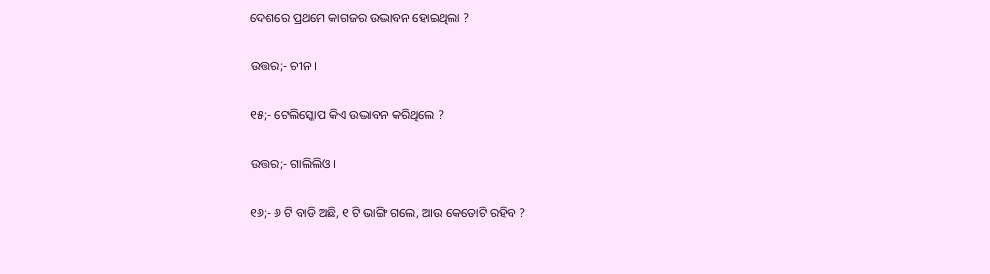ଦେଶରେ ପ୍ରଥମେ କାଗଜର ଉଦ୍ଭାବନ ହୋଇଥିଲା ?

ଉତ୍ତର;- ଚୀନ ।

୧୫;- ଟେଲିସ୍କୋପ କିଏ ଉଦ୍ଭାବନ କରିଥିଲେ ?

ଉତ୍ତର;- ଗାଲିଲିଓ ।

୧୬;- ୬ ଟି ବାଡି ଅଛି, ୧ ଟି ଭାଙ୍ଗି ଗଲେ, ଆଉ କେତୋଟି ରହିବ ?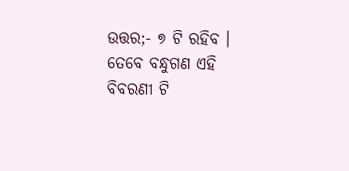ଉତ୍ତର;- ୭ ଟି ରହିବ । ତେବେ ବନ୍ଧୁଗଣ ଏହି ବିବରଣୀ ଟି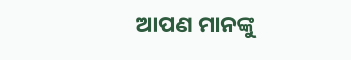ଆପଣ ମାନଙ୍କୁ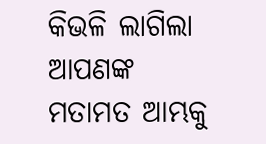କିଭଳି ଲାଗିଲା ଆପଣଙ୍କ ମତାମତ ଆମ୍ଭକୁ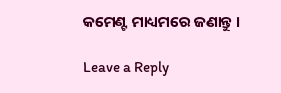କମେଣ୍ଟ ମାଧ୍ୟମରେ ଜଣାନ୍ତୁ ।

Leave a Reply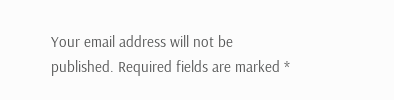Your email address will not be published. Required fields are marked *